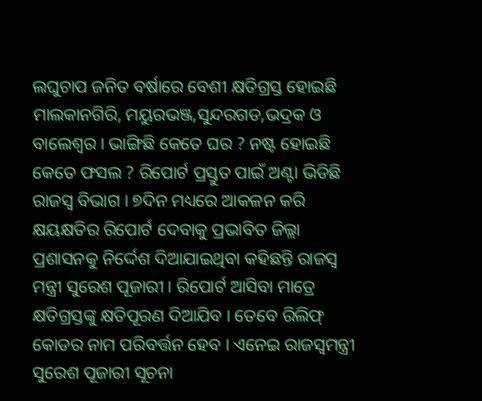ଲଘୁଚାପ ଜନିତ ବର୍ଷାରେ ବେଶୀ କ୍ଷତିଗ୍ରସ୍ତ ହୋଇଛି ମାଲକାନଗିରି, ମୟୁରଭଞ୍ଜ,ସୁନ୍ଦରଗଡ,ଭଦ୍ରକ ଓ ବାଲେଶ୍ବର । ଭାଙ୍ଗିଛି କେତେ ଘର ? ନଷ୍ଟ ହୋଇଛି କେତେ ଫସଲ ? ରିପୋର୍ଟ ପ୍ରସ୍ତୁତ ପାଇଁ ଅଣ୍ଟା ଭିଡିଛି ରାଜସ୍ବ ବିଭାଗ । ୭ଦିନ ମଧ୍ୟରେ ଆକଳନ କରି କ୍ଷୟକ୍ଷତିର ରିପୋର୍ଟ ଦେବାକୁ ପ୍ରଭାବିତ ଜିଲ୍ଲା ପ୍ରଶାସନକୁ ନିର୍ଦ୍ଦେଶ ଦିଆଯାଇଥିବା କହିଛନ୍ତି ରାଜସ୍ବ ମନ୍ତ୍ରୀ ସୁରେଶ ପୂଜାରୀ । ରିପୋର୍ଟ ଆସିବା ମାତ୍ରେ କ୍ଷତିଗ୍ରସ୍ତଙ୍କୁ କ୍ଷତିପୂରଣ ଦିଆଯିବ । ତେବେ ରିଲିଫ୍ କୋଡର ନାମ ପରିବର୍ତ୍ତନ ହେବ । ଏନେଇ ରାଜସ୍ୱମନ୍ତ୍ରୀ ସୁରେଶ ପୂଜାରୀ ସୂଚନା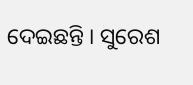ଦେଇଛନ୍ତି । ସୁରେଶ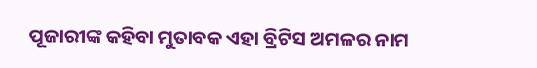ପୂଜାରୀଙ୍କ କହିବା ମୁତାବକ ଏହା ବ୍ରିଟିସ ଅମଳର ନାମ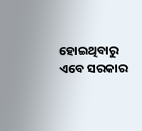ହୋଇଥିବାରୁ ଏବେ ସରକାର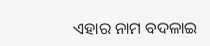ଏହାର ନାମ ବଦଳାଇ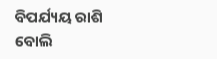ବିପର୍ଯ୍ୟୟ ରାଶି ବୋଲି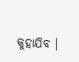କୁହାଯିବ ।